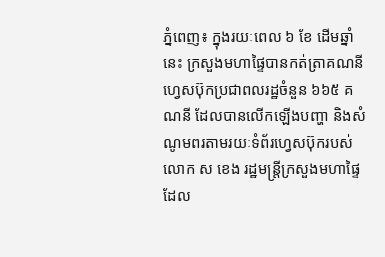ភ្នំពេញ៖ ក្នុងរយៈពេល ៦ ខែ ដើមឆ្នាំនេះ ក្រសួងមហាផ្ទៃបានកត់ត្រាគណនីហ្វេសប៊ុកប្រជាពលរដ្ឋចំនួន ៦៦៥ គណនី ដែលបានលើកឡើងបញ្ហា និងសំណូមពរតាមរយៈទំព័រហ្វេសប៊ុករបស់លោក ស ខេង រដ្ឋមន្ត្រីក្រសួងមហាផ្ទៃ ដែល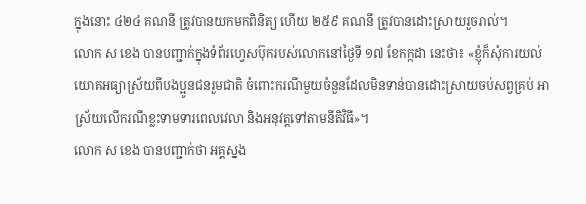ក្នុងនោះ ៤២៤ គណនី ត្រូវបានយកមកពិនិត្យ ហើយ ២៥៩ គណនី ត្រូវបានដោះស្រាយរួចរាល់។
លោក ស ខេង បានបញ្ជាក់ក្នុងទំព័រហ្វេសប៊ុករបស់លោកនៅថ្ងៃទី ១៧ ខែកក្កដា នេះថា៖ «ខ្ញុំក៏សុំការយល់យោគអធ្យាស្រ័យពីបងប្អូនជនរួមជាតិ ចំពោះករណីមួយចំនួនដែលមិនទាន់បានដោះស្រាយចប់សព្វគ្រប់ អាស្រ័យលើករណីខ្លះទាមទារពេលវេលា និងអនុវត្តទៅតាមនីតិវិធី»។
លោក ស ខេង បានបញ្ជាក់ថា អគ្គស្នង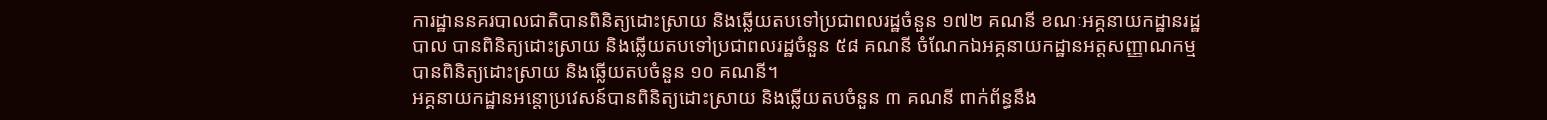ការដ្ឋាននគរបាលជាតិបានពិនិត្យដោះស្រាយ និងឆ្លើយតបទៅប្រជាពលរដ្ឋចំនួន ១៧២ គណនី ខណៈអគ្គនាយកដ្ឋានរដ្ឋបាល បានពិនិត្យដោះស្រាយ និងឆ្លើយតបទៅប្រជាពលរដ្ឋចំនួន ៥៨ គណនី ចំណែកឯអគ្គនាយកដ្ឋានអត្តសញ្ញាណកម្ម បានពិនិត្យដោះស្រាយ និងឆ្លើយតបចំនួន ១០ គណនី។
អគ្គនាយកដ្ឋានអន្តោប្រវេសន៍បានពិនិត្យដោះស្រាយ និងឆ្លើយតបចំនួន ៣ គណនី ពាក់ព័ន្ធនឹង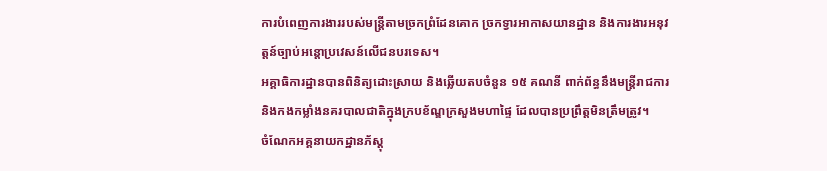ការបំពេញការងាររបស់មន្រ្តីតាមច្រកព្រំដែនគោក ច្រកទ្វារអាកាសយានដ្ឋាន និងការងារអនុវត្តន៍ច្បាប់អន្តោប្រវេសន៍លើជនបរទេស។
អគ្គាធិការដ្ឋានបានពិនិត្យដោះស្រាយ និងឆ្លើយតបចំនួន ១៥ គណនី ពាក់ព័ន្ធនឹងមន្ត្រីរាជការ និងកងកម្លាំងនគរបាលជាតិក្នុងក្របខ័ណ្ឌក្រសួងមហាផ្ទៃ ដែលបានប្រព្រឹត្តមិនត្រឹមត្រូវ។
ចំណែកអគ្គនាយកដ្ឋានភ័ស្តុ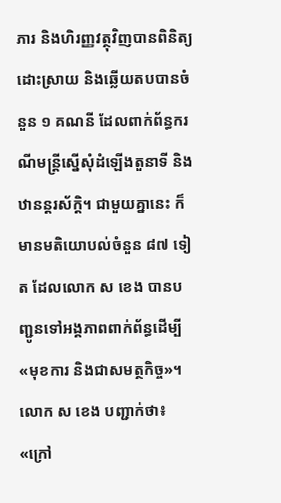ភារ និងហិរញ្ញវត្ថុវិញបានពិនិត្យដោះស្រាយ និងឆ្លើយតបបានចំនួន ១ គណនី ដែលពាក់ព័ន្ធករណីមន្ត្រីស្នើសុំដំឡើងតួនាទី និងឋានន្តរស័ក្ដិ។ ជាមួយគ្នានេះ ក៏មានមតិយោបល់ចំនួន ៨៧ ទៀត ដែលលោក ស ខេង បានបញ្ជូនទៅអង្គភាពពាក់ព័ន្ធដើម្បី «មុខការ និងជាសមត្ថកិច្ច»។
លោក ស ខេង បញ្ជាក់ថា៖ «ក្រៅ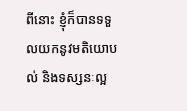ពីនោះ ខ្ញុំក៏បានទទួលយកនូវមតិយោបល់ និងទស្សនៈល្អ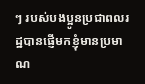ៗ របស់បងប្អូនប្រជាពលរដ្ឋបានផ្ញើមកខ្ញុំមានប្រមាណ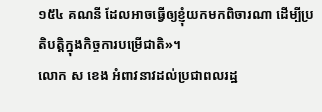១៥៤ គណនី ដែលអាចធ្វើឲ្យខ្ញុំយកមកពិចារណា ដើម្បីប្រតិបត្តិក្នុងកិច្ចការបម្រើជាតិ»។
លោក ស ខេង អំពាវនាវដល់ប្រជាពលរដ្ឋ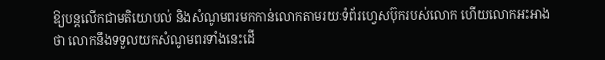ឱ្យបន្តលើកជាមតិយោបល់ និងសំណូមពរមកកាន់លោកតាមរយៈទំព័រហ្វេសប៊ុករបស់លោក ហើយលោកអះអាងថា លោកនឹងទទួលយកសំណូមពរទាំងនេះដើ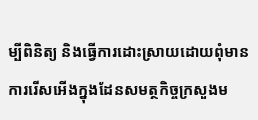ម្បីពិនិត្យ និងធ្វើការដោះស្រាយដោយពុំមានការរើសអើងក្នុងដែនសមត្ថកិច្ចក្រសួងម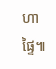ហាផ្ទៃ៕